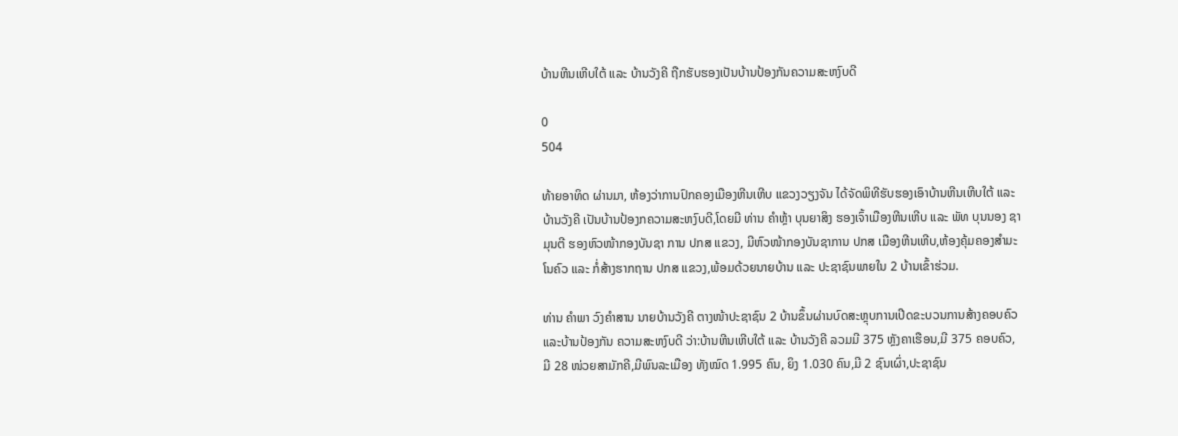ບ້ານຫີນເຫີບໃຕ້ ແລະ ບ້ານວັງຄີ ຖືກຮັບຮອງເປັນບ້ານປ້ອງກັນຄວາມສະຫງົບດີ

0
504

ທ້າຍອາທິດ ຜ່ານມາ, ຫ້ອງວ່າການປົກຄອງເມືອງຫີນເຫີບ ແຂວງວຽງຈັນ ໄດ້ຈັດພິທີຮັບຮອງເອົາບ້ານຫີນເຫີບໃຕ້ ແລະ ບ້ານວັງຄີ ເປັນບ້ານປ້ອງກຄວາມສະຫງົບດີ,ໂດຍມີ ທ່ານ ຄຳຫຼ້າ ບຸນຍາສິງ ຮອງເຈົ້າເມືອງຫີນເຫີບ ແລະ ພັທ ບຸນນອງ ຊາມຸນຕີ ຮອງຫົວໜ້າກອງບັນຊາ ການ ປກສ ແຂວງ, ມີຫົວໜ້າກອງບັນຊາການ ປກສ ເມືອງຫີນເຫີບ,ຫ້ອງຄຸ້ມຄອງສໍາມະໂນຄົວ ແລະ ກໍ່ສ້າງຮາກຖານ ປກສ ແຂວງ,ພ້ອມດ້ວຍນາຍບ້ານ ແລະ ປະຊາຊົນພາຍໃນ 2 ບ້ານເຂົ້າຮ່ວມ.

ທ່ານ ຄຳພາ ວົງຄຳສານ ນາຍບ້ານວັງຄີ ຕາງໜ້າປະຊາຊົນ 2 ບ້ານຂຶ້ນຜ່ານບົດສະຫຼຸບການເປີດຂະບວນການສ້າງຄອບຄົວ ແລະບ້ານປ້ອງກັນ ຄວາມສະຫງົບດີ ວ່າ:ບ້ານຫີນເຫີບໃຕ້ ແລະ ບ້ານວັງຄີ ລວມມີ 375 ຫຼັງຄາເຮືອນ,ມີ 375 ຄອບຄົວ,ມີ 28 ໜ່ວຍສາມັກຄີ,ມີພົນລະເມືອງ ທັງໝົດ 1.995 ຄົນ, ຍິງ 1.030 ຄົນ,ມີ 2 ຊົນເຜົ່າ,ປະຊາຊົນ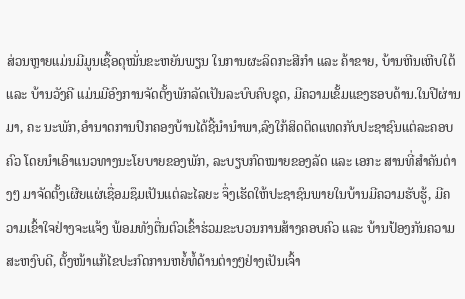ສ່ວນຫຼາຍແມ່ນມີມູນເຊື້ອດຸໝັ່ນຂະຫຍັນພຽນ ໃນການຜະລິດກະສີກຳ ແລະ ຄ້າຂາຍ, ບ້ານຫີນເຫີບໃຕ້ ແລະ ບ້ານວັງຄີ ແມ່ນມີອົງການຈັດຕັ້ງພັກລັດເປັນລະບົບຄົບຊຸດ, ມີຄວາມເຂັ້ມແຂງຮອບດ້ານ.ໃນປີຜ່ານມາ, ຄະ ນະພັກ,ອຳນາດການປົກຄອງບ້ານໄດ້ຊີ້ນຳນຳພາ,ລົງໃກ້ສິດຕິດແທດກັບປະຊາຊົນແຕ່ລະຄອບຄົວ ໂດຍນຳເອົາແນວທາງນະໂຍບາຍຂອງພັກ, ລະບຽບກົດໝາຍຂອງລັດ ແລະ ເອກະ ສານທີ່ສຳຄັນຕ່າງໆ ມາຈັດຕັ້ງເຜີຍແຜ່ເຊື່ອມຊຶມເປັນແຕ່ລະໄລຍະ ຈຶ່ງເຮັດໃຫ້ປະຊາຊົນພາຍໃນບ້ານມີຄວາມຮັບຮູ້, ມີຄວາມເຂົ້າໃຈຢ່າງຈະແຈ້ງ ພ້ອມທັງຕື່ນຕົວເຂົ້າຮ່ວມຂະບວນການສ້າງຄອບຄົວ ແລະ ບ້ານປ້ອງກັນຄວາມສະຫງົບດີ, ຕັ້ງໜ້າແກ້ໄຂປະກົດການຫຍໍ້ທໍ້ດ້ານຕ່າງໆຢ່າງເປັນເຈົ້າ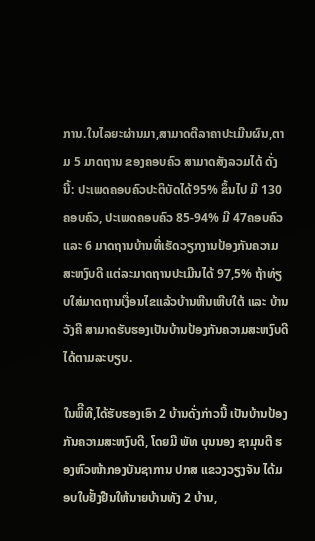ການ.ໃນໄລຍະຜ່ານມາ,ສາມາດຕີລາຄາປະເມີນຜົນ,ຕາມ 5 ມາດຖານ ຂອງຄອບຄົວ ສາມາດສັງລວມໄດ້ ດັ່ງນີ້: ປະເພດຄອບຄົວປະຕິບັດໄດ້95% ຂຶ້ນໄປ ມີ 130ຄອບຄົວ, ປະເພດຄອບຄົວ 85-94% ມີ 47ຄອບຄົວ ແລະ 6 ມາດຖານບ້ານທີ່ເຮັດວຽກງານປ້ອງກັນຄວາມສະຫງົບດີ ແຕ່ລະມາດຖານປະເມີນໄດ້ 97,5% ຖ້າທ່ຽບໃສ່ມາດຖານເງື່ອນໄຂແລ້ວບ້ານຫີນເຫີບໃຕ້ ແລະ ບ້ານວັງຄີ ສາມາດຮັບຮອງເປັນບ້ານປ້ອງກັນຄວາມສະຫງົບດີ ໄດ້ຕາມລະບຽບ.

ໃນພິີທີ,ໄດ້ຮັບຮອງເອົາ 2 ບ້ານດັ່ງກ່າວນີ້ ເປັນບ້ານປ້ອງກັນຄວາມສະຫງົບດີ, ໂດຍມີ ພັທ ບຸນນອງ ຊາມຸນຕີ ຮອງຫົວໜ້າກອງບັນຊາການ ປກສ ແຂວງວຽງຈັນ ໄດ້ມອບໃບຢັ້ງຢືນໃຫ້ນາຍບ້ານທັງ 2 ບ້ານ,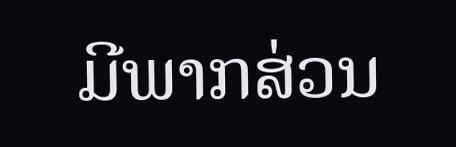ມີພາກສ່ວນ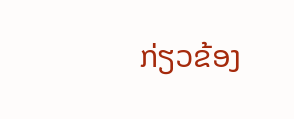ກ່ຽວຂ້ອງ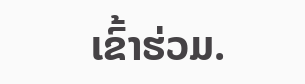ເຂົ້າຮ່ວມ.